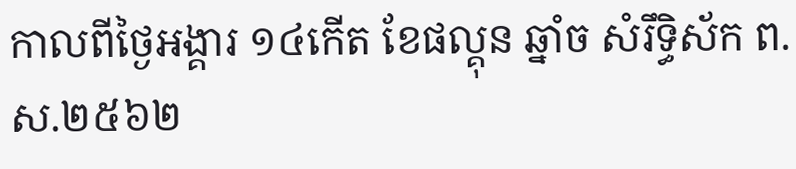កាលពីថ្ងៃអង្គារ ១៤កើត ខែផល្គុន ឆ្នាំច សំរឹទ្ធិស័ក ព.ស.២៥៦២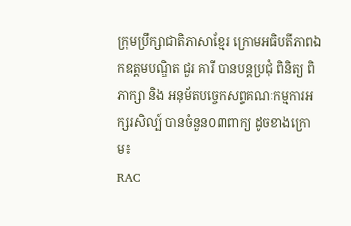ក្រុមប្រឹក្សាជាតិភាសាខ្មែរ ក្រោមអធិបតីភាពឯកឧត្តមបណ្ឌិត ជួរ គារី បានបន្តប្រជុំ ពិនិត្យ ពិភាក្សា និង អនុម័តបច្ចេកសព្ទគណៈកម្មការអក្សរសិល្ប៍ បានចំនួន០៣ពាក្យ ដូចខាងក្រោម៖
RAC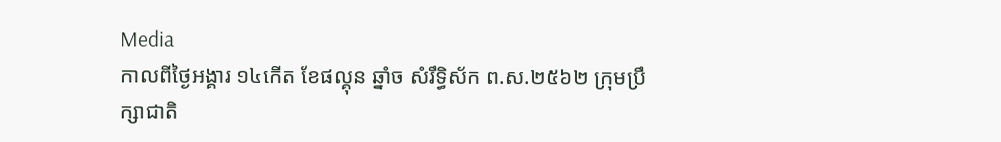Media
កាលពីថ្ងៃអង្គារ ១៤កើត ខែផល្គុន ឆ្នាំច សំរឹទ្ធិស័ក ព.ស.២៥៦២ ក្រុមប្រឹក្សាជាតិ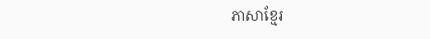ភាសាខ្មែរ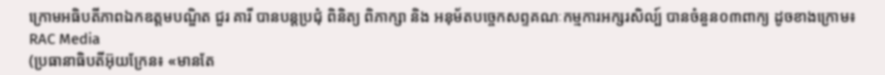ក្រោមអធិបតីភាពឯកឧត្តមបណ្ឌិត ជួរ គារី បានបន្តប្រជុំ ពិនិត្យ ពិភាក្សា និង អនុម័តបច្ចេកសព្ទគណៈកម្មការអក្សរសិល្ប៍ បានចំនួន០៣ពាក្យ ដូចខាងក្រោម៖
RAC Media
(ប្រធានាធិបតីអ៊ុយក្រែន៖ «មានតែ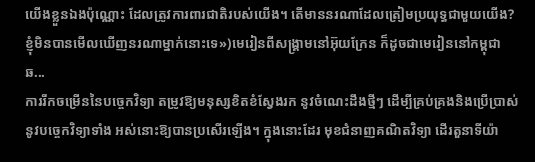យើងខ្លួនឯងប៉ុណ្ណោះ ដែលត្រូវការពារជាតិរបស់យើង។ តើមាននរណាដែលត្រៀមប្រយុទ្ធជាមួយយើង? ខ្ញុំមិនបានមើលឃើញនរណាម្នាក់នោះទេ»)មេរៀនពីសង្គ្រាមនៅអ៊ុយក្រែន ក៏ដូចជាមេរៀននៅកម្ពុជាឆ...
ការរីកចម្រើននៃបច្ចេកវិទ្យា តម្រូវឱ្យមនុស្សខិតខំស្វែងរក នូវចំណេះដឹងថ្មីៗ ដើម្បីគ្រប់គ្រងនិងប្រើប្រាស់នូវបច្ចេកវិទ្យាទាំង អស់នោះឱ្យបានប្រសើរឡើង។ ក្នុងនោះដែរ មុខជំនាញគណិតវិទ្យា ដើរតួនាទីយ៉ា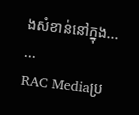ងសំខាន់នៅក្នុង...
...
RAC Mediaប្រ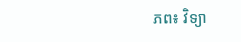ភព៖ វិទ្យា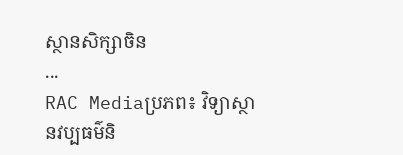ស្ថានសិក្សាចិន
...
RAC Mediaប្រភព៖ វិទ្យាស្ថានវប្បធម៌និ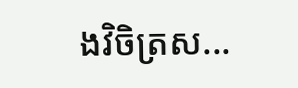ងវិចិត្រស...